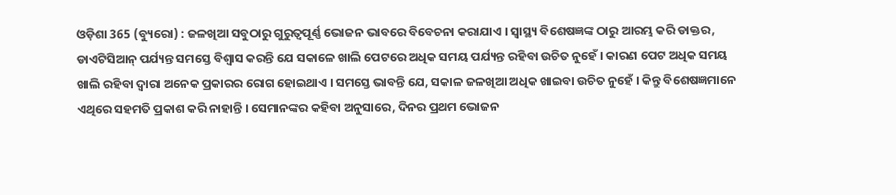ଓଡ଼ିଶା 365 (ବ୍ୟୁରୋ) : ଜଳଖିଆ ସବୁଠାରୁ ଗୁରୁତ୍ୱପୂର୍ଣ୍ଣ ଭୋଜନ ଭାବରେ ବିବେଚନା କରାଯାଏ । ସ୍ୱାସ୍ଥ୍ୟ ବିଶେଷଜ୍ଞଙ୍କ ଠାରୁ ଆରମ୍ଭ କରି ଡାକ୍ତର, ଡାଏଟିସିଆନ୍ ପର୍ଯ୍ୟନ୍ତ ସମସ୍ତେ ବିଶ୍ୱାସ କରନ୍ତି ଯେ ସକାଳେ ଖାଲି ପେଟରେ ଅଧିକ ସମୟ ପର୍ଯ୍ୟନ୍ତ ରହିବା ଉଚିତ ନୁହେଁ । କାରଣ ପେଟ ଅଧିକ ସମୟ ଖାଲି ରହିବା ଦ୍ବାରା ଅନେକ ପ୍ରକାରର ରୋଗ ହୋଇଥାଏ । ସମସ୍ତେ ଭାବନ୍ତି ଯେ, ସକାଳ ଜଳଖିଆ ଅଧିକ ଖାଇବା ଉଚିତ ନୁହେଁ । କିନ୍ତୁ ବିଶେଷଜ୍ଞମାନେ ଏଥିରେ ସହମତି ପ୍ରକାଶ କରି ନାହାନ୍ତି । ସେମାନଙ୍କର କହିବା ଅନୁସାରେ, ଦିନର ପ୍ରଥମ ଭୋଜନ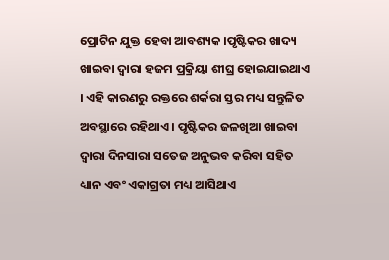ପ୍ରୋଟିନ ଯୁକ୍ତ ହେବା ଆବଶ୍ୟକ ।ପୃଷ୍ଟିକର ଖାଦ୍ୟ ଖାଇବା ଦ୍ବାରା ହଜମ ପ୍ରକ୍ରିୟା ଶୀଘ୍ର ହୋଇଯାଇଥାଏ । ଏହି କାରଣରୁ ରକ୍ତରେ ଶର୍କରା ସ୍ତର ମଧ୍ୟ ସନ୍ତୁଳିତ ଅବସ୍ଥାରେ ରହିଥାଏ । ପୃଷ୍ଟିକର ଜଳଖିଆ ଖାଇବା ଦ୍ବାରା ଦିନସାରା ସତେଜ ଅନୁଭବ କରିବା ସହିତ ଧ୍ୟାନ ଏବଂ ଏକାଗ୍ରତା ମଧ୍ୟ ଆସିଥାଏ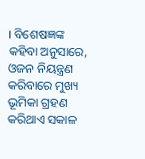। ବିଶେଷଜ୍ଞଙ୍କ କହିବା ଅନୁସାରେ, ଓଜନ ନିୟନ୍ତ୍ରଣ କରିବାରେ ମୁଖ୍ୟ ଭୂମିକା ଗ୍ରହଣ କରିଥାଏ ସକାଳ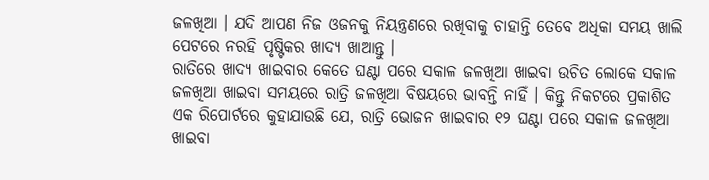ଜଳଖିଆ । ଯଦି ଆପଣ ନିଜ ଓଜନକୁ ନିୟନ୍ତ୍ରଣରେ ରଖିବାକୁ ଚାହାନ୍ତି ତେବେ ଅଧିକା ସମୟ ଖାଲି ପେଟରେ ନରହି ପୃଷ୍ଟିକର ଖାଦ୍ୟ ଖାଆନ୍ତୁ ।
ରାତିରେ ଖାଦ୍ୟ ଖାଇବାର କେତେ ଘଣ୍ଟା ପରେ ସକାଳ ଜଳଖିଆ ଖାଇବା ଉଚିତ ଲୋକେ ସକାଳ ଜଳଖିଆ ଖାଇବା ସମୟରେ ରାତ୍ରି ଜଳଖିଆ ବିଷୟରେ ଭାବନ୍ତି ନାହିଁ । କିନ୍ତୁ ନିକଟରେ ପ୍ରକାଶିତ ଏକ ରିପୋର୍ଟରେ କୁହାଯାଉଛି ଯେ, ରାତ୍ରି ଭୋଜନ ଖାଇବାର ୧୨ ଘଣ୍ଟା ପରେ ସକାଳ ଜଳଖିଆ ଖାଇବା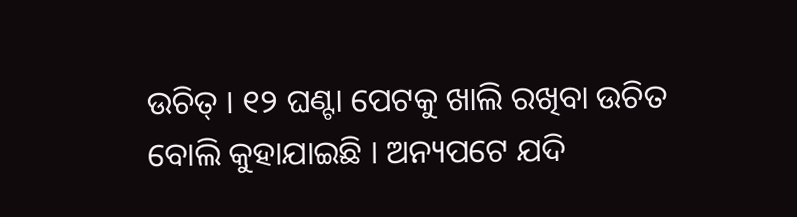ଉଚିତ୍ । ୧୨ ଘଣ୍ଟା ପେଟକୁ ଖାଲି ରଖିବା ଉଚିତ ବୋଲି କୁହାଯାଇଛି । ଅନ୍ୟପଟେ ଯଦି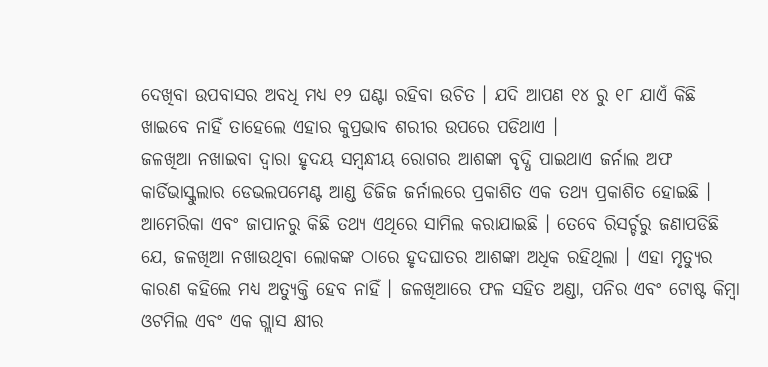ଦେଖିବା ଉପବାସର ଅବଧି ମଧ୍ୟ ୧୨ ଘଣ୍ଟା ରହିବା ଉଚିତ । ଯଦି ଆପଣ ୧୪ ରୁ ୧୮ ଯାଏଁ କିଛି ଖାଇବେ ନାହିଁ ତାହେଲେ ଏହାର କୁପ୍ରଭାବ ଶରୀର ଉପରେ ପଡିଥାଏ ।
ଜଳଖିଆ ନଖାଇବା ଦ୍ବାରା ହୃଦୟ ସମ୍ବନ୍ଧୀୟ ରୋଗର ଆଶଙ୍କା ବୃଦ୍ଧି ପାଇଥାଏ ଜର୍ନାଲ ଅଫ କାର୍ଡିଭାସ୍କୁଲାର ଡେଭଲପମେଣ୍ଟ ଆଣ୍ଡ ଡିଜିଜ ଜର୍ନାଲରେ ପ୍ରକାଶିତ ଏକ ତଥ୍ୟ ପ୍ରକାଶିତ ହୋଇଛି । ଆମେରିକା ଏବଂ ଜାପାନରୁ କିଛି ତଥ୍ୟ ଏଥିରେ ସାମିଲ କରାଯାଇଛି । ତେବେ ରିସର୍ଚ୍ଚରୁ ଜଣାପଡିଛି ଯେ, ଜଳଖିଆ ନଖାଉଥିବା ଲୋକଙ୍କ ଠାରେ ହୃଦଘାତର ଆଶଙ୍କା ଅଧିକ ରହିଥିଲା । ଏହା ମୃତ୍ୟୁର କାରଣ କହିଲେ ମଧ୍ୟ ଅତ୍ୟୁକ୍ତି ହେବ ନାହିଁ । ଜଳଖିଆରେ ଫଳ ସହିତ ଅଣ୍ଡା, ପନିର ଏବଂ ଟୋଷ୍ଟ କିମ୍ବା ଓଟମିଲ ଏବଂ ଏକ ଗ୍ଲାସ କ୍ଷୀର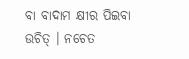ବା ବାଦାମ କ୍ଷୀର ପିଇବା ଉଚିତ୍ । ନଚେତ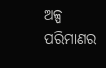ଅଳ୍ପ ପରିମାଣର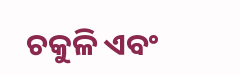ଚକୁଳି ଏବଂ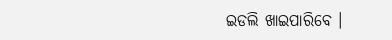ଇଡଲି ଖାଇପାରିବେ ।